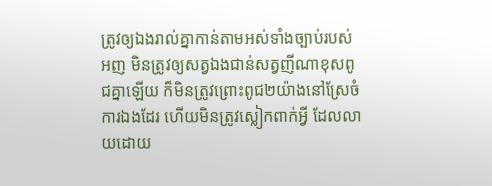ត្រូវឲ្យឯងរាល់គ្នាកាន់តាមអស់ទាំងច្បាប់របស់អញ មិនត្រូវឲ្យសត្វឯងជាន់សត្វញីណាខុសពូជគ្នាឡើយ ក៏មិនត្រូវព្រោះពូជ២យ៉ាងនៅស្រែចំការឯងដែរ ហើយមិនត្រូវស្លៀកពាក់អ្វី ដែលលាយដោយ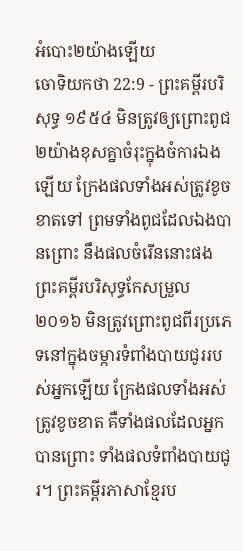អំបោះ២យ៉ាងឡើយ
ចោទិយកថា 22:9 - ព្រះគម្ពីរបរិសុទ្ធ ១៩៥៤ មិនត្រូវឲ្យព្រោះពូជ២យ៉ាងខុសគ្នាចំរុះក្នុងចំការឯងឡើយ ក្រែងផលទាំងអស់ត្រូវខូចខាតទៅ ព្រមទាំងពូជដែលឯងបានព្រោះ នឹងផលចំរើននោះផង ព្រះគម្ពីរបរិសុទ្ធកែសម្រួល ២០១៦ មិនត្រូវព្រោះពូជពីរប្រភេទនៅក្នុងចម្ការទំពាំងបាយជូររបស់អ្នកឡើយ ក្រែងផលទាំងអស់ត្រូវខូចខាត គឺទាំងផលដែលអ្នកបានព្រោះ ទាំងផលទំពាំងបាយជូរ។ ព្រះគម្ពីរភាសាខ្មែរប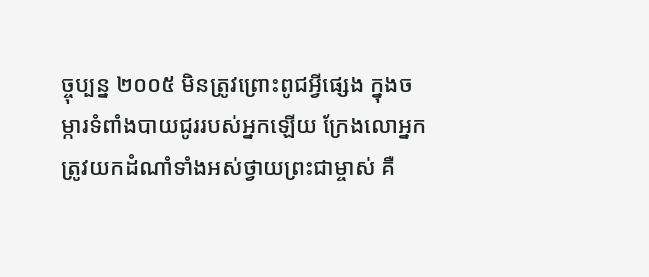ច្ចុប្បន្ន ២០០៥ មិនត្រូវព្រោះពូជអ្វីផ្សេង ក្នុងចម្ការទំពាំងបាយជូររបស់អ្នកឡើយ ក្រែងលោអ្នកត្រូវយកដំណាំទាំងអស់ថ្វាយព្រះជាម្ចាស់ គឺ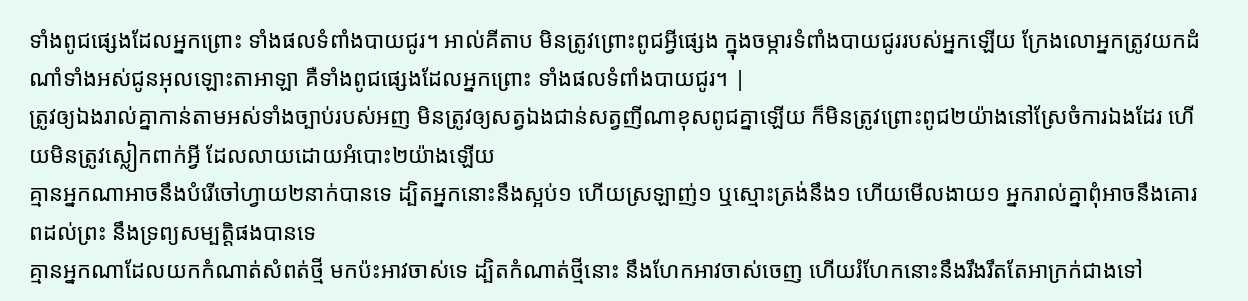ទាំងពូជផ្សេងដែលអ្នកព្រោះ ទាំងផលទំពាំងបាយជូរ។ អាល់គីតាប មិនត្រូវព្រោះពូជអ្វីផ្សេង ក្នុងចម្ការទំពាំងបាយជូររបស់អ្នកឡើយ ក្រែងលោអ្នកត្រូវយកដំណាំទាំងអស់ជូនអុលឡោះតាអាឡា គឺទាំងពូជផ្សេងដែលអ្នកព្រោះ ទាំងផលទំពាំងបាយជូរ។ |
ត្រូវឲ្យឯងរាល់គ្នាកាន់តាមអស់ទាំងច្បាប់របស់អញ មិនត្រូវឲ្យសត្វឯងជាន់សត្វញីណាខុសពូជគ្នាឡើយ ក៏មិនត្រូវព្រោះពូជ២យ៉ាងនៅស្រែចំការឯងដែរ ហើយមិនត្រូវស្លៀកពាក់អ្វី ដែលលាយដោយអំបោះ២យ៉ាងឡើយ
គ្មានអ្នកណាអាចនឹងបំរើចៅហ្វាយ២នាក់បានទេ ដ្បិតអ្នកនោះនឹងស្អប់១ ហើយស្រឡាញ់១ ឬស្មោះត្រង់នឹង១ ហើយមើលងាយ១ អ្នករាល់គ្នាពុំអាចនឹងគោរពដល់ព្រះ នឹងទ្រព្យសម្បត្តិផងបានទេ
គ្មានអ្នកណាដែលយកកំណាត់សំពត់ថ្មី មកប៉ះអាវចាស់ទេ ដ្បិតកំណាត់ថ្មីនោះ នឹងហែកអាវចាស់ចេញ ហើយរំហែកនោះនឹងរឹងរឹតតែអាក្រក់ជាងទៅ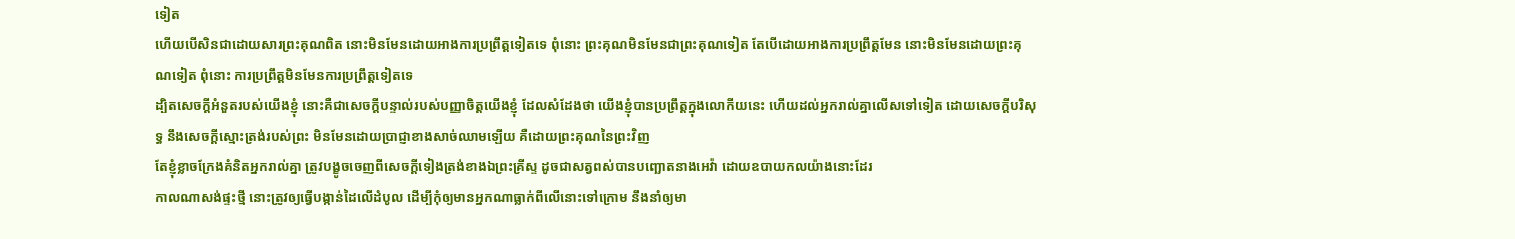ទៀត
ហើយបើសិនជាដោយសារព្រះគុណពិត នោះមិនមែនដោយអាងការប្រព្រឹត្តទៀតទេ ពុំនោះ ព្រះគុណមិនមែនជាព្រះគុណទៀត តែបើដោយអាងការប្រព្រឹត្តមែន នោះមិនមែនដោយព្រះគុណទៀត ពុំនោះ ការប្រព្រឹត្តមិនមែនការប្រព្រឹត្តទៀតទេ
ដ្បិតសេចក្ដីអំនួតរបស់យើងខ្ញុំ នោះគឺជាសេចក្ដីបន្ទាល់របស់បញ្ញាចិត្តយើងខ្ញុំ ដែលសំដែងថា យើងខ្ញុំបានប្រព្រឹត្តក្នុងលោកីយនេះ ហើយដល់អ្នករាល់គ្នាលើសទៅទៀត ដោយសេចក្ដីបរិសុទ្ធ នឹងសេចក្ដីស្មោះត្រង់របស់ព្រះ មិនមែនដោយប្រាជ្ញាខាងសាច់ឈាមឡើយ គឺដោយព្រះគុណនៃព្រះវិញ
តែខ្ញុំខ្លាចក្រែងគំនិតអ្នករាល់គ្នា ត្រូវបង្ខូចចេញពីសេចក្ដីទៀងត្រង់ខាងឯព្រះគ្រីស្ទ ដូចជាសត្វពស់បានបញ្ឆោតនាងអេវ៉ា ដោយឧបាយកលយ៉ាងនោះដែរ
កាលណាសង់ផ្ទះថ្មី នោះត្រូវឲ្យធ្វើបង្កាន់ដៃលើដំបូល ដើម្បីកុំឲ្យមានអ្នកណាធ្លាក់ពីលើនោះទៅក្រោម នឹងនាំឲ្យមា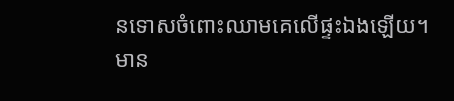នទោសចំពោះឈាមគេលើផ្ទះឯងឡើយ។
មាន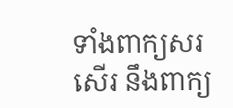ទាំងពាក្យសរសើរ នឹងពាក្យ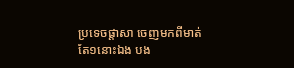ប្រទេចផ្តាសា ចេញមកពីមាត់តែ១នោះឯង បង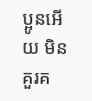ប្អូនអើយ មិនគួរគ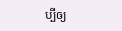ប្បីឲ្យ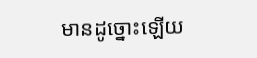មានដូច្នោះឡើយ